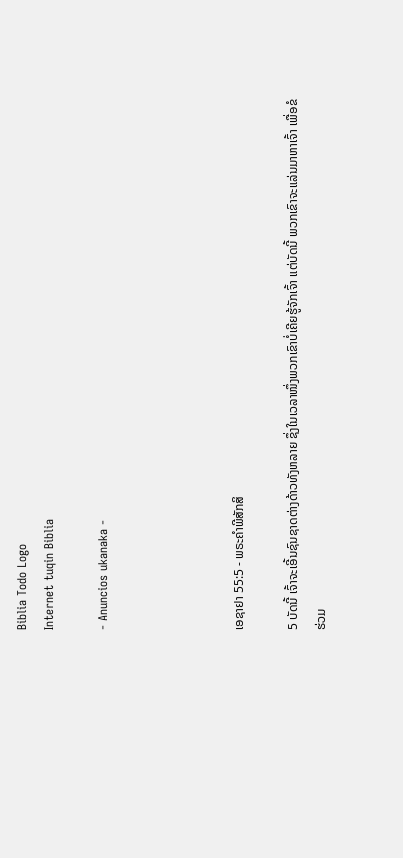Biblia Todo Logo
Internet tuqin Biblia

- Anuncios ukanaka -




ເອຊາຢາ 55:5 - ພຣະຄຳພີສັກສິ

5 ບັດນີ້ ເຈົ້າຈະເອີ້ນຊົນຊາດຕ່າງດ້າວທັງຫລາຍ ຊຶ່ງໃນເວລາໜຶ່ງພວກເຂົາບໍ່ເຄີຍຮູ້ຈັກເຈົ້າ ແຕ່ບັດນີ້ ພວກເຂົາຈະແລ່ນມາຫາເຈົ້າ ເພື່ອຂໍຮ່ວມ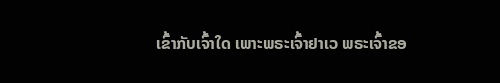ເຂົ້າກັບເຈົ້າໃດ ເພາະພຣະເຈົ້າຢາເວ ພຣະເຈົ້າຂອ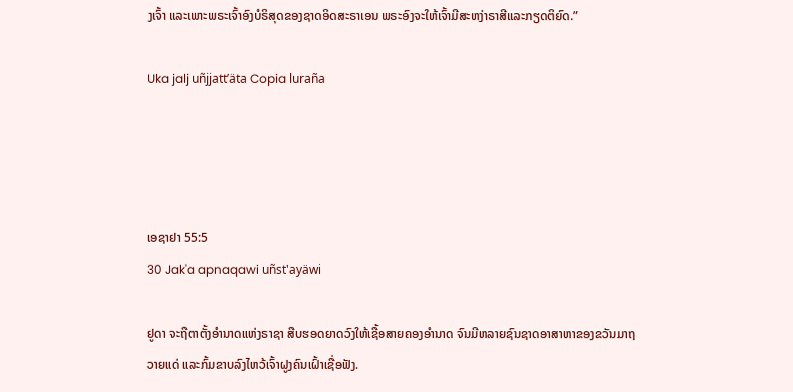ງເຈົ້າ ແລະເພາະພຣະເຈົ້າອົງບໍຣິສຸດຂອງຊາດອິດສະຣາເອນ ພຣະອົງຈະໃຫ້ເຈົ້າມີສະຫງ່າຣາສີແລະກຽດຕິຍົດ.”

Uka jalj uñjjattʼäta Copia luraña




ເອຊາຢາ 55:5
30 Jak'a apnaqawi uñst'ayäwi

ຢູດາ ຈະຖືຕາຕັ້ງອຳນາດແຫ່ງຣາຊາ ສືບຮອດຍາດວົງໃຫ້ເຊື້ອສາຍຄອງອຳນາດ ຈົນມີຫລາຍຊົນຊາດອາສາຫາຂອງຂວັນມາຖວາຍແດ່ ແລະກົ້ມຂາບລົງໄຫວ້ເຈົ້າຝູງຄົນເຝົ້າເຊື່ອຟັງ.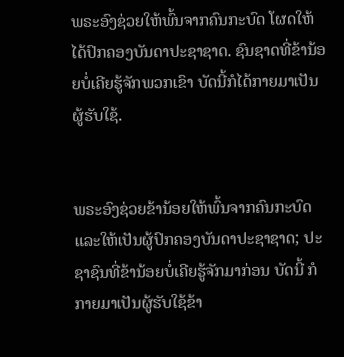ພຣະອົງຊ່ວຍໃຫ້ພົ້ນຈາກຄົນກະບົດ ໂຜດໃຫ້ໄດ້ປົກຄອງບັນດາປະຊາຊາດ. ຊົນຊາດທີ່ຂ້ານ້ອຍບໍ່ເຄີຍຮູ້ຈັກພວກເຂົາ ບັດນີ້ກໍໄດ້ກາຍມາເປັນຜູ້ຮັບໃຊ້.


ພຣະອົງຊ່ວຍຂ້ານ້ອຍໃຫ້ພົ້ນຈາກຄົນກະບົດ ແລະໃຫ້ເປັນຜູ້ປົກຄອງບັນດາປະຊາຊາດ; ປະຊາຊົນທີ່ຂ້ານ້ອຍບໍ່ເຄີຍຮູ້ຈັກມາກ່ອນ ບັດນີ້ ກໍກາຍມາເປັນຜູ້ຮັບໃຊ້ຂ້າ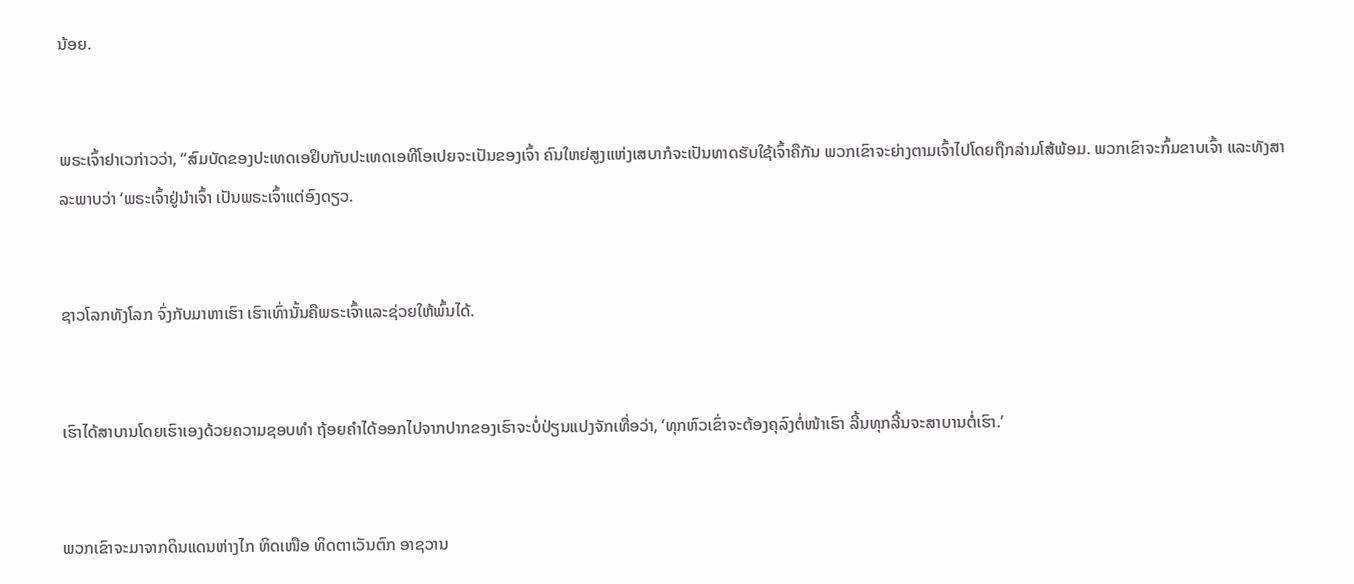ນ້ອຍ.


ພຣະເຈົ້າຢາເວກ່າວວ່າ, “ສົມບັດຂອງປະເທດເອຢິບກັບປະເທດເອທີໂອເປຍຈະເປັນຂອງເຈົ້າ ຄົນໃຫຍ່ສູງແຫ່ງເສບາກໍຈະເປັນທາດຮັບໃຊ້ເຈົ້າຄືກັນ ພວກເຂົາຈະຍ່າງຕາມເຈົ້າໄປໂດຍຖືກລ່າມໂສ້ພ້ອມ. ພວກເຂົາຈະກົ້ມຂາບເຈົ້າ ແລະທັງສາລະພາບວ່າ ‘ພຣະເຈົ້າຢູ່ນຳເຈົ້າ ເປັນພຣະເຈົ້າແຕ່ອົງດຽວ.


ຊາວໂລກທັງໂລກ ຈົ່ງກັບມາຫາເຮົາ ເຮົາເທົ່ານັ້ນຄືພຣະເຈົ້າແລະຊ່ວຍໃຫ້ພົ້ນໄດ້.


ເຮົາໄດ້ສາບານໂດຍເຮົາເອງດ້ວຍຄວາມຊອບທຳ ຖ້ອຍຄຳໄດ້ອອກໄປຈາກປາກຂອງເຮົາຈະບໍ່ປ່ຽນແປງຈັກເທື່ອວ່າ, ‘ທຸກຫົວເຂົ່າຈະຕ້ອງຄຸລົງຕໍ່ໜ້າເຮົາ ລີ້ນທຸກລີ້ນຈະສາບານຕໍ່ເຮົາ.’


ພວກເຂົາຈະມາຈາກດິນແດນຫ່າງໄກ ທິດເໜືອ ທິດຕາເວັນຕົກ ອາຊວານ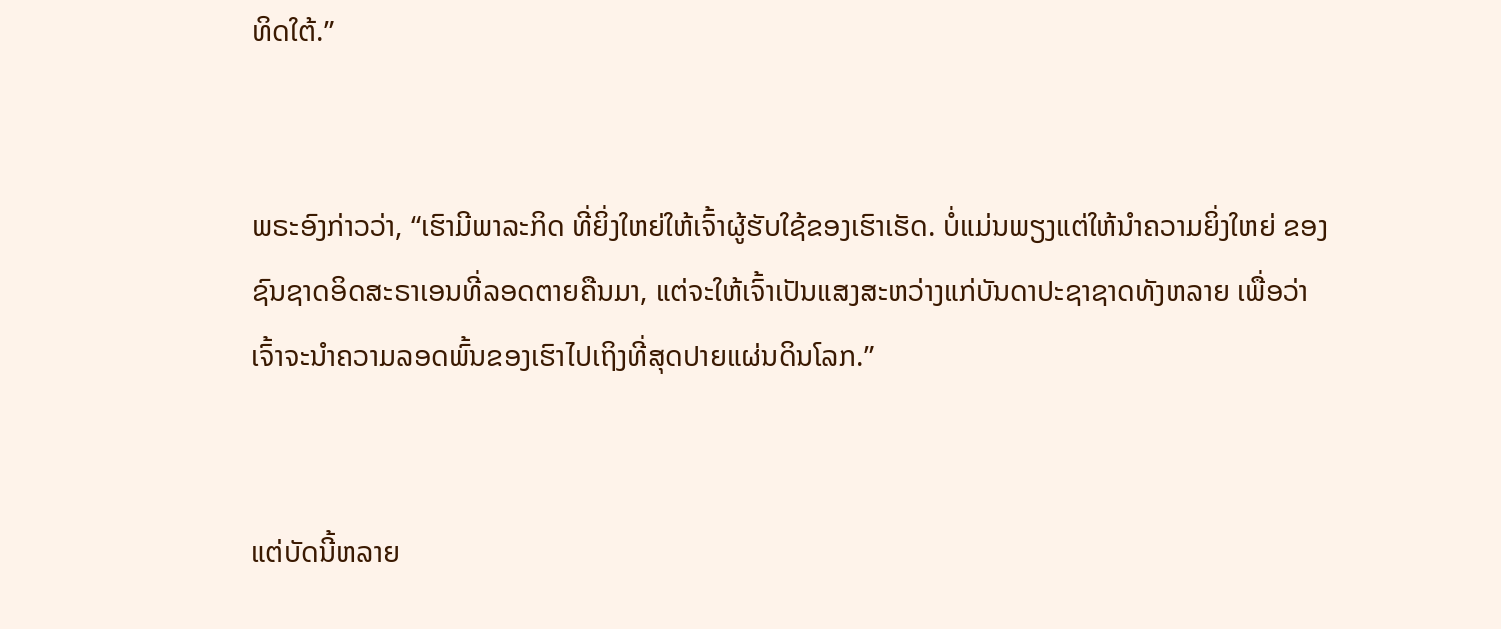ທິດໃຕ້.”


ພຣະອົງກ່າວວ່າ, “ເຮົາມີພາລະກິດ ທີ່ຍິ່ງໃຫຍ່ໃຫ້ເຈົ້າຜູ້ຮັບໃຊ້ຂອງເຮົາເຮັດ. ບໍ່ແມ່ນພຽງແຕ່ໃຫ້ນຳຄວາມຍິ່ງໃຫຍ່ ຂອງຊົນຊາດອິດສະຣາເອນທີ່ລອດຕາຍຄືນມາ, ແຕ່ຈະໃຫ້ເຈົ້າເປັນແສງສະຫວ່າງແກ່ບັນດາປະຊາຊາດທັງຫລາຍ ເພື່ອວ່າເຈົ້າຈະນຳຄວາມລອດພົ້ນຂອງເຮົາໄປເຖິງທີ່ສຸດປາຍແຜ່ນດິນໂລກ.”


ແຕ່ບັດນີ້ຫລາຍ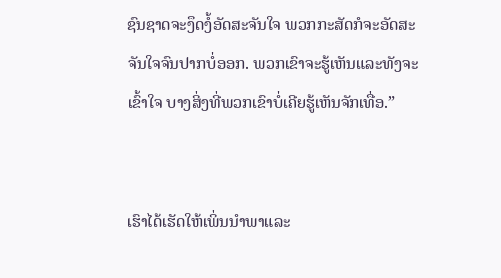ຊົນຊາດຈະງຶດງໍ້ອັດສະຈັນໃຈ ພວກກະສັດກໍຈະອັດສະຈັນໃຈຈົນປາກບໍ່ອອກ. ພວກເຂົາຈະຮູ້ເຫັນແລະທັງຈະເຂົ້າໃຈ ບາງສິ່ງທີ່ພວກເຂົາບໍ່ເຄີຍຮູ້ເຫັນຈັກເທື່ອ.”


ເຮົາໄດ້ເຮັດໃຫ້ເພິ່ນນຳພາແລະ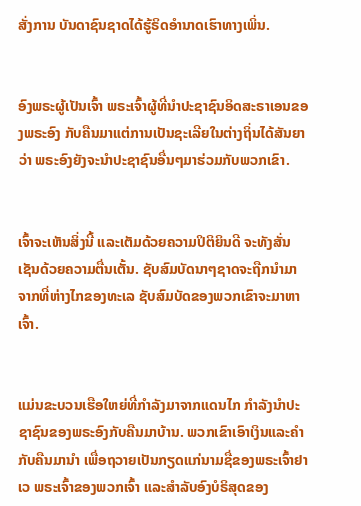ສັ່ງການ ບັນດາຊົນຊາດໄດ້ຮູ້ຣິດອຳນາດເຮົາທາງເພິ່ນ.


ອົງພຣະຜູ້ເປັນເຈົ້າ ພຣະເຈົ້າຜູ້ທີ່ນຳປະຊາຊົນອິດສະຣາເອນຂອງພຣະອົງ ກັບຄືນມາແຕ່ການເປັນຊະເລີຍໃນຕ່າງຖິ່ນໄດ້ສັນຍາວ່າ ພຣະອົງຍັງຈະນຳປະຊາຊົນອື່ນໆມາຮ່ວມກັບພວກເຂົາ.


ເຈົ້າຈະເຫັນສິ່ງນີ້ ແລະເຕັມດ້ວຍຄວາມປິຕິຍິນດີ ຈະທັງສັ່ນເຊັນດ້ວຍຄວາມຕື່ນເຕັ້ນ. ຊັບສົມບັດນາໆຊາດຈະຖືກນຳມາຈາກທີ່ຫ່າງໄກຂອງທະເລ ຊັບສົມບັດຂອງພວກເຂົາຈະມາຫາເຈົ້າ.


ແມ່ນຂະບວນເຮືອໃຫຍ່ທີ່ກຳລັງມາຈາກແດນໄກ ກຳລັງນຳປະຊາຊົນຂອງພຣະອົງກັບຄືນມາບ້ານ. ພວກເຂົາເອົາເງິນແລະຄຳກັບຄືນມານຳ ເພື່ອຖວາຍເປັນກຽດແກ່ນາມຊື່ຂອງພຣະເຈົ້າຢາເວ ພຣະເຈົ້າຂອງພວກເຈົ້າ ແລະສຳລັບອົງບໍຣິສຸດຂອງ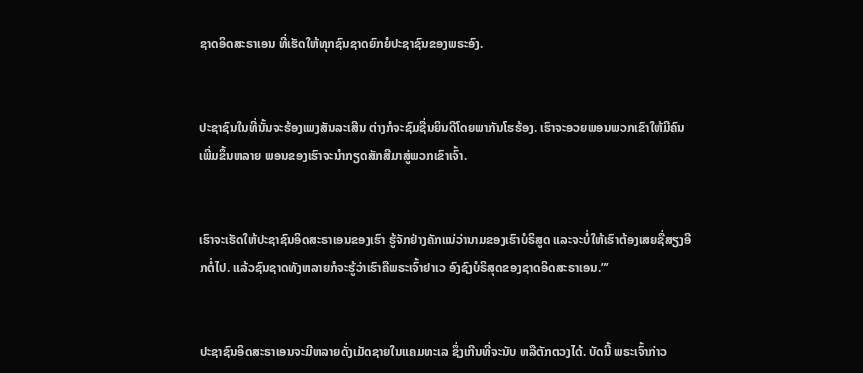ຊາດອິດສະຣາເອນ ທີ່ເຮັດໃຫ້ທຸກຊົນຊາດຍົກຍໍປະຊາຊົນຂອງພຣະອົງ.


ປະຊາຊົນໃນທີ່ນັ້ນຈະຮ້ອງເພງສັນລະເສີນ ຕ່າງກໍຈະຊົມຊື່ນຍິນດີໂດຍພາກັນໂຮຮ້ອງ. ເຮົາຈະອວຍພອນພວກເຂົາໃຫ້ມີຄົນເພີ່ມຂຶ້ນຫລາຍ ພອນຂອງເຮົາຈະນຳກຽດສັກສີມາສູ່ພວກເຂົາເຈົ້າ.


ເຮົາຈະເຮັດໃຫ້ປະຊາຊົນອິດສະຣາເອນຂອງເຮົາ ຮູ້ຈັກຢ່າງຄັກແນ່ວ່ານາມຂອງເຮົາບໍຣິສູດ ແລະຈະບໍ່ໃຫ້ເຮົາຕ້ອງເສຍຊື່ສຽງອີກຕໍ່ໄປ. ແລ້ວຊົນຊາດທັງຫລາຍກໍຈະຮູ້ວ່າເຮົາຄືພຣະເຈົ້າຢາເວ ອົງຊົງບໍຣິສຸດຂອງຊາດອິດສະຣາເອນ.”’


ປະຊາຊົນອິດສະຣາເອນຈະມີຫລາຍດັ່ງເມັດຊາຍໃນແຄມທະເລ ຊຶ່ງເກີນທີ່ຈະນັບ ຫລືຕັກຕວງໄດ້. ບັດນີ້ ພຣະເຈົ້າກ່າວ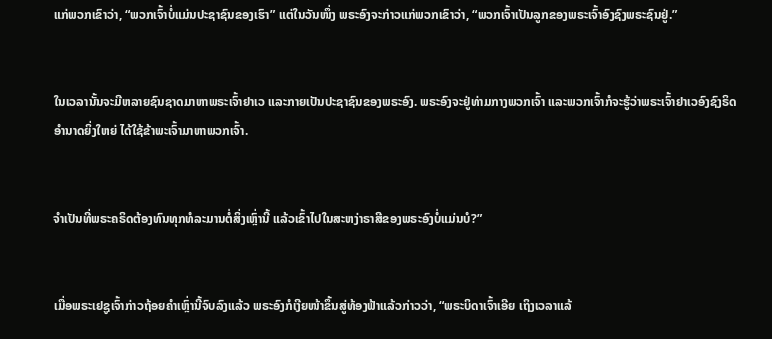ແກ່ພວກເຂົາວ່າ, “ພວກເຈົ້າບໍ່ແມ່ນປະຊາຊົນຂອງເຮົາ” ແຕ່ໃນວັນໜຶ່ງ ພຣະອົງຈະກ່າວແກ່ພວກເຂົາວ່າ, “ພວກເຈົ້າເປັນລູກຂອງພຣະເຈົ້າອົງຊົງພຣະຊົນຢູ່.”


ໃນເວລານັ້ນຈະມີຫລາຍຊົນຊາດມາຫາພຣະເຈົ້າຢາເວ ແລະກາຍເປັນປະຊາຊົນຂອງພຣະອົງ. ພຣະອົງຈະຢູ່ທ່າມກາງພວກເຈົ້າ ແລະພວກເຈົ້າກໍຈະຮູ້ວ່າພຣະເຈົ້າຢາເວອົງຊົງຣິດອຳນາດຍິ່ງໃຫຍ່ ໄດ້ໃຊ້ຂ້າພະເຈົ້າມາຫາພວກເຈົ້າ.


ຈຳເປັນທີ່ພຣະຄຣິດຕ້ອງທົນທຸກທໍລະມານຕໍ່ສິ່ງເຫຼົ່ານີ້ ແລ້ວເຂົ້າໄປໃນສະຫງ່າຣາສີຂອງພຣະອົງບໍ່ແມ່ນບໍ?”


ເມື່ອພຣະເຢຊູເຈົ້າກ່າວຖ້ອຍຄຳເຫຼົ່ານີ້ຈົບລົງແລ້ວ ພຣະອົງກໍເງີຍໜ້າຂຶ້ນສູ່ທ້ອງຟ້າແລ້ວກ່າວວ່າ, “ພຣະບິດາເຈົ້າເອີຍ ເຖິງເວລາແລ້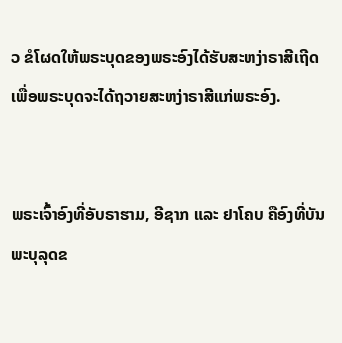ວ ຂໍໂຜດໃຫ້ພຣະບຸດຂອງພຣະອົງໄດ້ຮັບສະຫງ່າຣາສີເຖີດ ເພື່ອພຣະບຸດຈະໄດ້ຖວາຍສະຫງ່າຣາສີແກ່ພຣະອົງ.


ພຣະເຈົ້າອົງທີ່ອັບຣາຮາມ, ອີຊາກ ແລະ ຢາໂຄບ ຄືອົງທີ່ບັນພະບຸລຸດຂ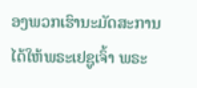ອງພວກເຮົານະມັດສະການ ໄດ້ໃຫ້ພຣະເຢຊູເຈົ້າ ພຣະ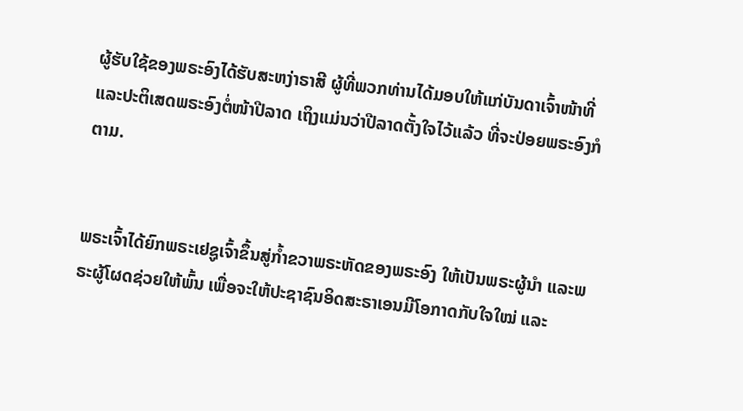ຜູ້ຮັບໃຊ້ຂອງພຣະອົງໄດ້ຮັບສະຫງ່າຣາສີ ຜູ້ທີ່ພວກທ່ານໄດ້ມອບໃຫ້ແກ່ບັນດາເຈົ້າໜ້າທີ່ ແລະປະຕິເສດພຣະອົງຕໍ່ໜ້າປີລາດ ເຖິງແມ່ນວ່າປີລາດຕັ້ງໃຈໄວ້ແລ້ວ ທີ່ຈະປ່ອຍພຣະອົງກໍຕາມ.


ພຣະເຈົ້າໄດ້ຍົກພຣະເຢຊູເຈົ້າຂຶ້ນສູ່ກໍ້າຂວາພຣະຫັດຂອງພຣະອົງ ໃຫ້ເປັນພຣະຜູ້ນຳ ແລະພຣະຜູ້ໂຜດຊ່ວຍໃຫ້ພົ້ນ ເພື່ອຈະໃຫ້ປະຊາຊົນອິດສະຣາເອນມີໂອກາດກັບໃຈໃໝ່ ແລະ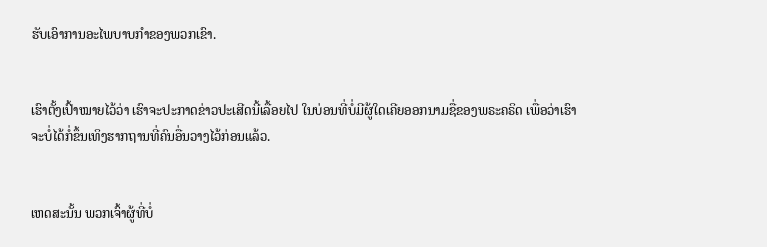ຮັບເອົາການອະໄພບາບກຳຂອງພວກເຂົາ.


ເຮົາຕັ້ງເປົ້າໝາຍໄວ້ວ່າ ເຮົາຈະປະກາດຂ່າວປະເສີດນີ້ເລື້ອຍໄປ ໃນບ່ອນທີ່ບໍ່ມີຜູ້ໃດເຄີຍອອກນາມຊື່ຂອງພຣະຄຣິດ ເພື່ອວ່າເຮົາຈະບໍ່ໄດ້ກໍ່ຂຶ້ນເທິງຮາກຖານທີ່ຄົນອື່ນວາງໄວ້ກ່ອນແລ້ວ.


ເຫດສະນັ້ນ ພວກເຈົ້າຜູ້ທີ່ບໍ່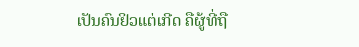ເປັນຄົນຢິວແຕ່ເກີດ ຄືຜູ້ທີ່ຖື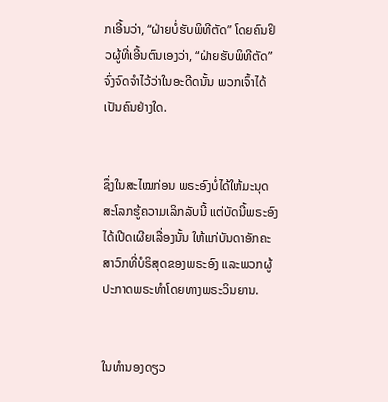ກເອີ້ນວ່າ, “ຝ່າຍບໍ່ຮັບພິທີຕັດ” ໂດຍຄົນຢິວຜູ້ທີ່ເອີ້ນຕົນເອງວ່າ, “ຝ່າຍຮັບພິທີຕັດ” ຈົ່ງຈົດຈຳໄວ້ວ່າໃນອະດີດນັ້ນ ພວກເຈົ້າໄດ້ເປັນຄົນຢ່າງໃດ.


ຊຶ່ງໃນສະໄໝກ່ອນ ພຣະອົງບໍ່ໄດ້ໃຫ້ມະນຸດສະໂລກຮູ້ຄວາມເລິກລັບນີ້ ແຕ່ບັດນີ້ພຣະອົງໄດ້ເປີດເຜີຍເລື່ອງນັ້ນ ໃຫ້ແກ່ບັນດາອັກຄະສາວົກທີ່ບໍຣິສຸດຂອງພຣະອົງ ແລະພວກຜູ້ປະກາດພຣະທຳໂດຍທາງພຣະວິນຍານ.


ໃນທຳນອງດຽວ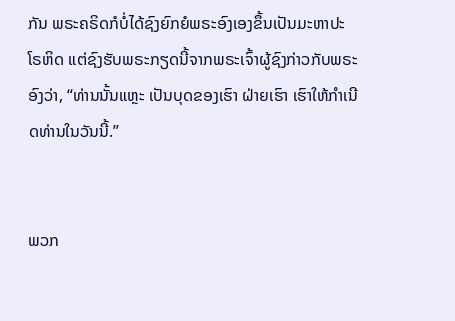ກັນ ພຣະຄຣິດກໍບໍ່ໄດ້ຊົງຍົກຍໍພຣະອົງເອງຂຶ້ນເປັນມະຫາປະໂຣຫິດ ແຕ່ຊົງຮັບພຣະກຽດນີ້ຈາກພຣະເຈົ້າຜູ້ຊົງກ່າວກັບພຣະອົງວ່າ, “ທ່ານນັ້ນແຫຼະ ເປັນບຸດຂອງເຮົາ ຝ່າຍເຮົາ ເຮົາໃຫ້ກຳເນີດທ່ານໃນວັນນີ້.”


ພວກ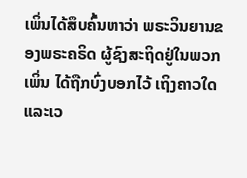ເພິ່ນໄດ້ສຶບຄົ້ນຫາວ່າ ພຣະວິນຍານຂອງພຣະຄຣິດ ຜູ້ຊົງສະຖິດຢູ່ໃນພວກເພິ່ນ ໄດ້ຖືກບົ່ງບອກໄວ້ ເຖິງຄາວໃດແລະເວ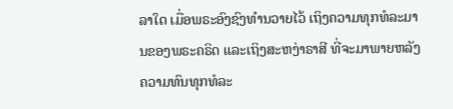ລາໃດ ເມື່ອພຣະອົງຊົງທຳນວາຍໄວ້ ເຖິງຄວາມທຸກທໍລະມານຂອງພຣະຄຣິດ ແລະເຖິງສະຫງ່າຣາສີ ທີ່ຈະມາພາຍຫລັງຄວາມທົນທຸກທໍລະ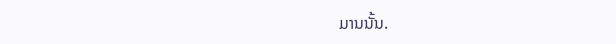ມານນັ້ນ.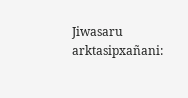Jiwasaru arktasipxañani: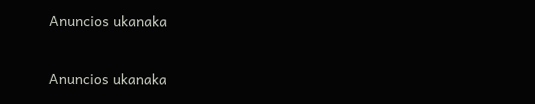Anuncios ukanaka


Anuncios ukanaka